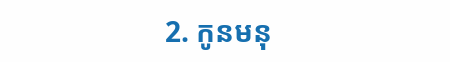2. កូនមនុ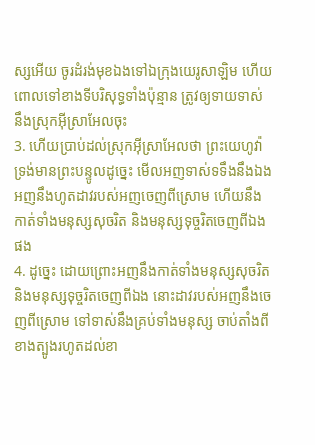ស្សអើយ ចូរដំរង់មុខឯងទៅឯក្រុងយេរូសាឡិម ហើយពោលទៅខាងទីបរិសុទ្ធទាំងប៉ុន្មាន ត្រូវឲ្យទាយទាស់នឹងស្រុកអ៊ីស្រាអែលចុះ
3. ហើយប្រាប់ដល់ស្រុកអ៊ីស្រាអែលថា ព្រះយេហូវ៉ាទ្រង់មានព្រះបន្ទូលដូច្នេះ មើលអញទាស់ទទឹងនឹងឯង អញនឹងហូតដាវរបស់អញចេញពីស្រោម ហើយនឹងកាត់ទាំងមនុស្សសុចរិត និងមនុស្សទុច្ចរិតចេញពីឯងផង
4. ដូច្នេះ ដោយព្រោះអញនឹងកាត់ទាំងមនុស្សសុចរិត និងមនុស្សទុច្ចរិតចេញពីឯង នោះដាវរបស់អញនឹងចេញពីស្រោម ទៅទាស់នឹងគ្រប់ទាំងមនុស្ស ចាប់តាំងពីខាងត្បូងរហូតដល់ខា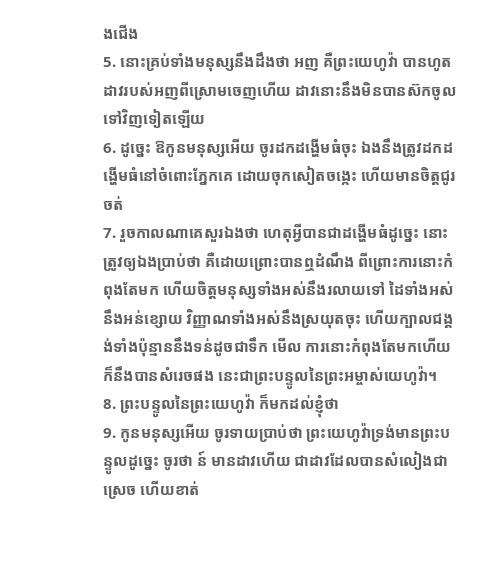ងជើង
5. នោះគ្រប់ទាំងមនុស្សនឹងដឹងថា អញ គឺព្រះយេហូវ៉ា បានហូតដាវរបស់អញពីស្រោមចេញហើយ ដាវនោះនឹងមិនបានស៊កចូលទៅវិញទៀតឡើយ
6. ដូច្នេះ ឱកូនមនុស្សអើយ ចូរដកដង្ហើមធំចុះ ឯងនឹងត្រូវដកដង្ហើមធំនៅចំពោះភ្នែកគេ ដោយចុកសៀតចង្កេះ ហើយមានចិត្តជូរចត់
7. រួចកាលណាគេសួរឯងថា ហេតុអ្វីបានជាដង្ហើមធំដូច្នេះ នោះត្រូវឲ្យឯងប្រាប់ថា គឺដោយព្រោះបានឮដំណឹង ពីព្រោះការនោះកំពុងតែមក ហើយចិត្តមនុស្សទាំងអស់នឹងរលាយទៅ ដៃទាំងអស់នឹងអន់ខ្សោយ វិញ្ញាណទាំងអស់នឹងស្រយុតចុះ ហើយក្បាលជង្គង់ទាំងប៉ុន្មាននឹងទន់ដូចជាទឹក មើល ការនោះកំពុងតែមកហើយ ក៏នឹងបានសំរេចផង នេះជាព្រះបន្ទូលនៃព្រះអម្ចាស់យេហូវ៉ា។
8. ព្រះបន្ទូលនៃព្រះយេហូវ៉ា ក៏មកដល់ខ្ញុំថា
9. កូនមនុស្សអើយ ចូរទាយប្រាប់ថា ព្រះយេហូវ៉ាទ្រង់មានព្រះបន្ទូលដូច្នេះ ចូរថា ន៍ មានដាវហើយ ជាដាវដែលបានសំលៀងជាស្រេច ហើយខាត់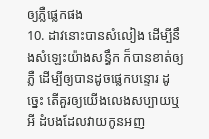ឲ្យភ្លឺផ្លេកផង
10. ដាវនោះបានសំលៀង ដើម្បីនឹងសំឡេះយ៉ាងសន្ធឹក ក៏បានខាត់ឲ្យភ្លឺ ដើម្បីឲ្យបានដូចផ្លេកបន្ទោរ ដូច្នេះ តើគួរឲ្យយើងលេងសប្បាយឬអី ដំបងដែលវាយកូនអញ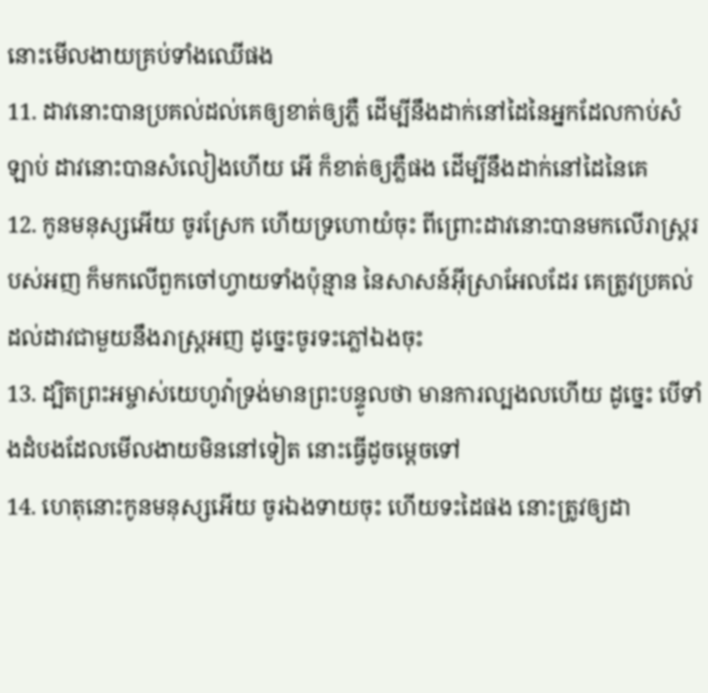នោះមើលងាយគ្រប់ទាំងឈើផង
11. ដាវនោះបានប្រគល់ដល់គេឲ្យខាត់ឲ្យភ្លឺ ដើម្បីនឹងដាក់នៅដៃនៃអ្នកដែលកាប់សំឡាប់ ដាវនោះបានសំលៀងហើយ អើ ក៏ខាត់ឲ្យភ្លឺផង ដើម្បីនឹងដាក់នៅដៃនៃគេ
12. កូនមនុស្សអើយ ចូរស្រែក ហើយទ្រហោយំចុះ ពីព្រោះដាវនោះបានមកលើរាស្ត្ររបស់អញ ក៏មកលើពួកចៅហ្វាយទាំងប៉ុន្មាន នៃសាសន៍អ៊ីស្រាអែលដែរ គេត្រូវប្រគល់ដល់ដាវជាមួយនឹងរាស្ត្រអញ ដូច្នេះចូរទះភ្លៅឯងចុះ
13. ដ្បិតព្រះអម្ចាស់យេហូវ៉ាទ្រង់មានព្រះបន្ទូលថា មានការល្បងលហើយ ដូច្នេះ បើទាំងដំបងដែលមើលងាយមិននៅទៀត នោះធ្វើដូចម្តេចទៅ
14. ហេតុនោះកូនមនុស្សអើយ ចូរឯងទាយចុះ ហើយទះដៃផង នោះត្រូវឲ្យដា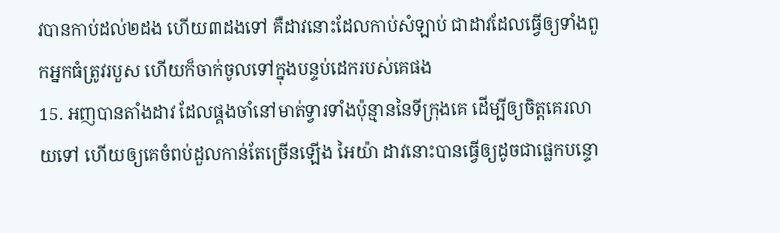វបានកាប់ដល់២ដង ហើយ៣ដងទៅ គឺដាវនោះដែលកាប់សំឡាប់ ជាដាវដែលធ្វើឲ្យទាំងពួកអ្នកធំត្រូវរបួស ហើយក៏ចាក់ចូលទៅក្នុងបន្ទប់ដេករបស់គេផង
15. អញបានតាំងដាវ ដែលផ្គងចាំនៅមាត់ទ្វារទាំងប៉ុន្មាននៃទីក្រុងគេ ដើម្បីឲ្យចិត្តគេរលាយទៅ ហើយឲ្យគេចំពប់ដួលកាន់តែច្រើនឡើង អៃយ៉ា ដាវនោះបានធ្វើឲ្យដូចជាផ្លេកបន្ទោ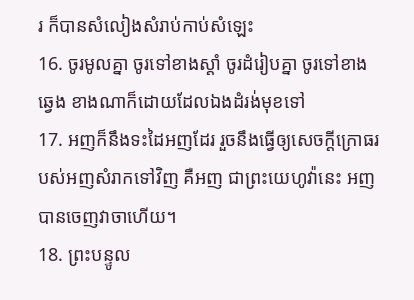រ ក៏បានសំលៀងសំរាប់កាប់សំឡេះ
16. ចូរមូលគ្នា ចូរទៅខាងស្តាំ ចូរដំរៀបគ្នា ចូរទៅខាងឆ្វេង ខាងណាក៏ដោយដែលឯងដំរង់មុខទៅ
17. អញក៏នឹងទះដៃអញដែរ រួចនឹងធ្វើឲ្យសេចក្ដីក្រោធរបស់អញសំរាកទៅវិញ គឺអញ ជាព្រះយេហូវ៉ានេះ អញបានចេញវាចាហើយ។
18. ព្រះបន្ទូល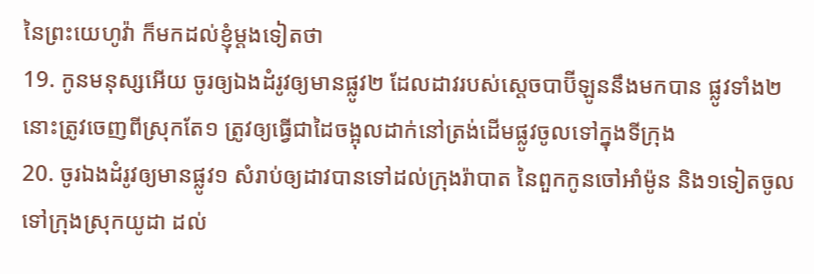នៃព្រះយេហូវ៉ា ក៏មកដល់ខ្ញុំម្តងទៀតថា
19. កូនមនុស្សអើយ ចូរឲ្យឯងដំរូវឲ្យមានផ្លូវ២ ដែលដាវរបស់ស្តេចបាប៊ីឡូននឹងមកបាន ផ្លូវទាំង២នោះត្រូវចេញពីស្រុកតែ១ ត្រូវឲ្យធ្វើជាដៃចង្អុលដាក់នៅត្រង់ដើមផ្លូវចូលទៅក្នុងទីក្រុង
20. ចូរឯងដំរូវឲ្យមានផ្លូវ១ សំរាប់ឲ្យដាវបានទៅដល់ក្រុងរ៉ាបាត នៃពួកកូនចៅអាំម៉ូន និង១ទៀតចូលទៅក្រុងស្រុកយូដា ដល់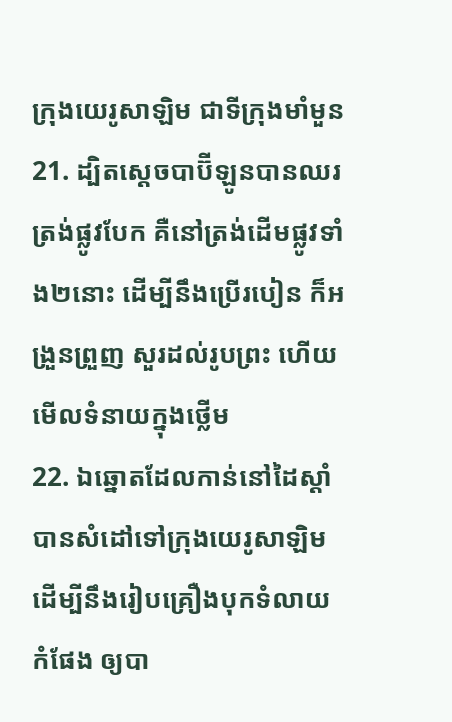ក្រុងយេរូសាឡិម ជាទីក្រុងមាំមួន
21. ដ្បិតស្តេចបាប៊ីឡូនបានឈរត្រង់ផ្លូវបែក គឺនៅត្រង់ដើមផ្លូវទាំង២នោះ ដើម្បីនឹងប្រើរបៀន ក៏អង្រួនព្រួញ សួរដល់រូបព្រះ ហើយមើលទំនាយក្នុងថ្លើម
22. ឯឆ្នោតដែលកាន់នៅដៃស្តាំ បានសំដៅទៅក្រុងយេរូសាឡិម ដើម្បីនឹងរៀបគ្រឿងបុកទំលាយកំផែង ឲ្យបា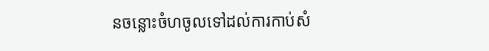នចន្លោះចំហចូលទៅដល់ការកាប់សំ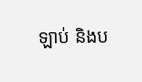ឡាប់ និងប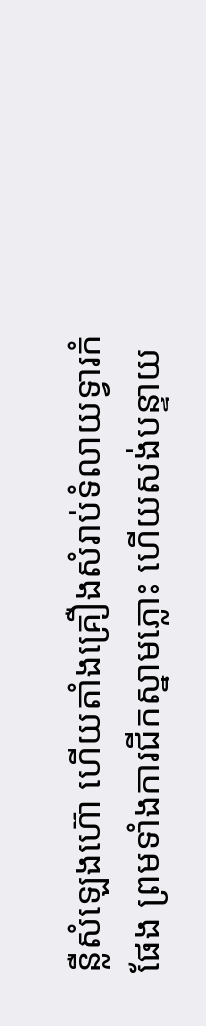ន្លឺសំឡេងហ៊ោ ហើយតាំងគ្រឿងសំរាប់ទំលាយទ្វារកំផែង ព្រមទាំងការជីកស្នាមភ្លោះ ហើយសង់បន្ទាយ